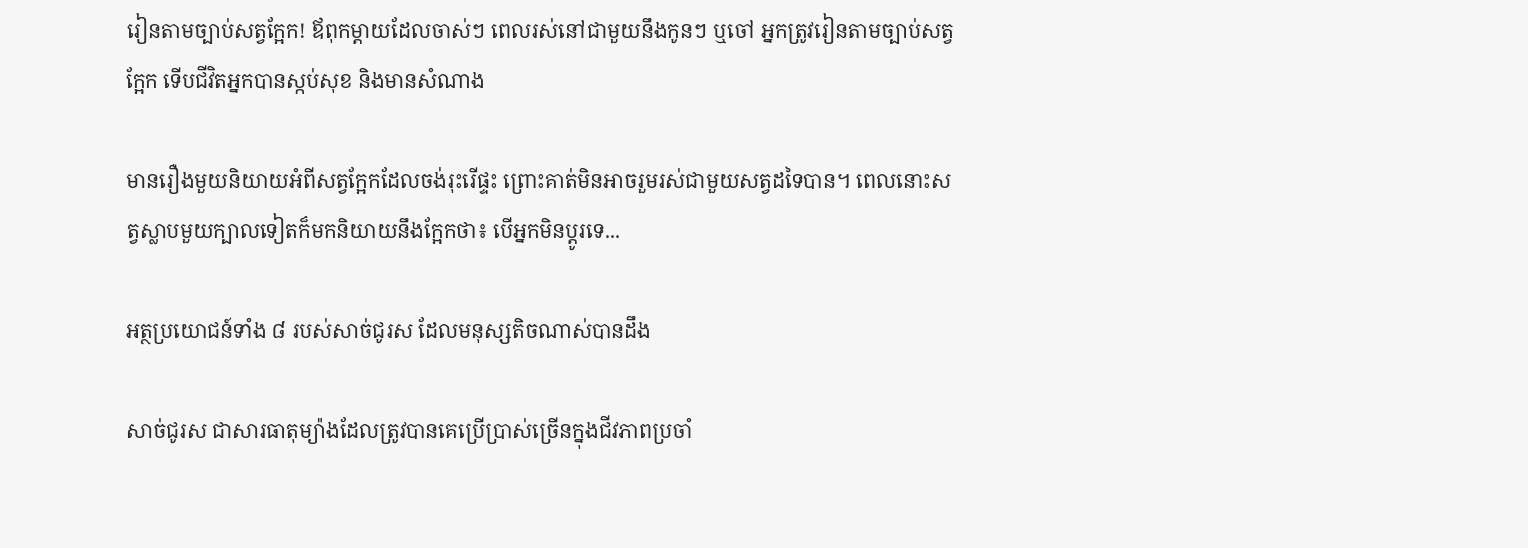រៀនតាមច្បាប់សត្វក្អែក! ឪពុកម្ដាយដែលចាស់ៗ ពេលរស់នៅជាមួយនឹងកូនៗ ឬចៅ អ្នកត្រូវរៀនតាមច្បាប់សត្វក្អែក ទើបជីវិតអ្នកបានស្កប់សុខ និងមានសំណាង

មានរឿងមួយនិយាយអំពីសត្វក្អែកដែលចង់រុះរើផ្ទះ ព្រោះគាត់មិនអាចរួមរស់ជាមួយសត្វដទៃបាន។ ពេលនោះសត្វស្លាបមួយក្បាលទៀតក៏មកនិយាយនឹងក្អែកថា៖ បើអ្នកមិនប្ដូរទេ...

អត្ថប្រយោជន៍ទាំង ៨ របស់សាច់ជូរស ដែលមនុស្សតិចណាស់បានដឹង

សាច់ជូរស ជាសារធាតុម្យ៉ាងដែលត្រូវបានគេប្រើប្រាស់ច្រើនក្នុងជីវភាពប្រចាំ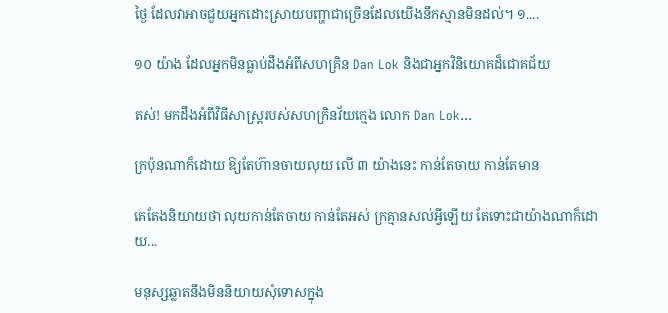ថ្ងៃ ដែលវាអាចជួយអ្នកដោះស្រាយបញ្ហាជាច្រើនដែលយើងនឹកស្មានមិនដល់។ ១....

១០ យ៉ាង ដែលអ្នកមិនធ្លាប់ដឹងអំពីសហគ្រិន Dan Lok និងជាអ្នកវិនិយោគដ៏ជោគជ័យ

តស់! មកដឹងអំពីវិធីសាស្រ្តរបស់សហក្រិនវ័យក្មេង លោក Dan Lok...

ក្រប៉ុនណាក៏ដោយ ឱ្យតែហ៊ានចាយលុយ លើ ៣ យ៉ាងនេះ កាន់តែចាយ កាន់តែមាន

គេតែងនិយាយថា លុយកាន់តែចាយ កាន់តែអស់ ក្រគ្មានសល់អ្វីឡើយ តែទោះជាយ៉ាងណាក៏ដោយ...

មនុស្សឆ្លាតនឹងមិននិយាយសុំទោសក្នុង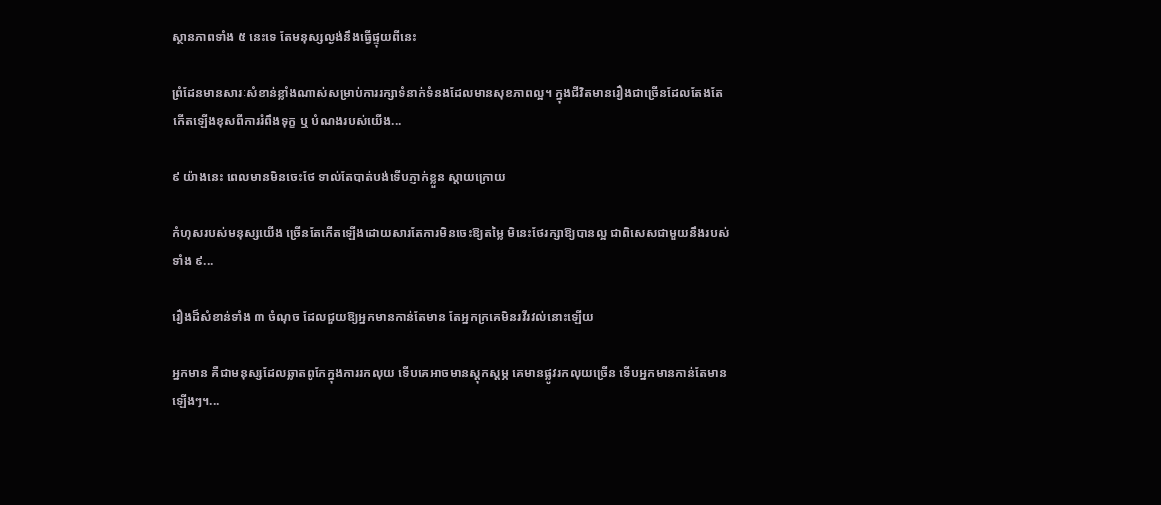ស្ថានភាពទាំង ៥ នេះទេ តែមនុស្សល្ងង់នឹងធ្វើផ្ទុយពីនេះ

ព្រំដែនមានសារៈសំខាន់ខ្លាំងណាស់សម្រាប់ការរក្សាទំនាក់ទំនងដែលមានសុខភាពល្អ។ ក្នុងជីវិតមានរឿងជាច្រើនដែលតែងតែកើតឡើងខុសពីការរំពឹងទុក្ខ ឬ បំណងរបស់យើង...

៩ យ៉ាងនេះ ពេលមានមិនចេះថែ ទាល់តែបាត់បង់ទើបភ្ញាក់ខ្លួន ស្ដាយក្រោយ

កំហុសរបស់មនុស្សយើង ច្រើនតែកើតឡើងដោយសារតែការមិនចេះឱ្យតម្លៃ មិនេះថែរក្សាឱ្យបានល្អ ជាពិសេសជាមួយនឹងរបស់ទាំង ៩...

រឿងដ៏សំខាន់ទាំង ៣ ចំណុច ដែលជួយឱ្យអ្នកមានកាន់តែមាន តែអ្នកក្រគេមិនរវីរវល់នោះឡើយ

អ្នកមាន គឺជាមនុស្សដែលឆ្លាតពូកែក្នុងការរកលុយ ទើបគេអាចមានស្ដុកស្ដម្ភ គេមានផ្លូវរកលុយច្រើន ទើបអ្នកមានកាន់តែមានឡើងៗ។...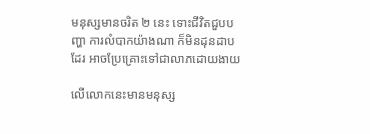មនុស្សមានចរិត ២ នេះ ទោះជីវិតជួបបញ្ហា ការលំបាកយ៉ាងណា ក៏មិនដុនដាបដែរ អាចប្រែគ្រោះទៅជាលាភដោយងាយ

លើលោកនេះមានមនុស្ស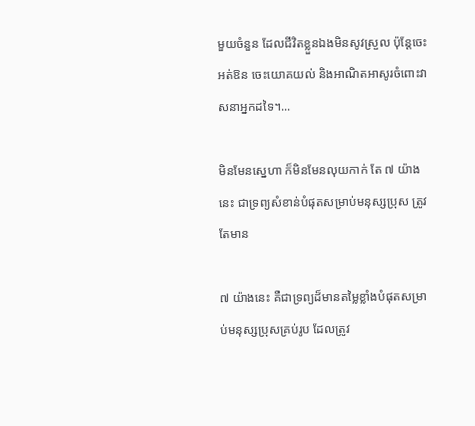មួយចំនួន ដែលជីវិតខ្លួនឯងមិនសូវស្រួល ប៉ុន្តែចេះអត់ឱន ចេះយោគយល់ និងអាណិតអាសូរចំពោះវាសនាអ្នកដទៃ។...

មិនមែនស្នេហា ក៏មិនមែនលុយកាក់ តែ ៧ យ៉ាងនេះ ជាទ្រព្យសំខាន់បំផុតសម្រាប់មនុស្សប្រុស ត្រូវតែមាន

៧ យ៉ាងនេះ គឺជាទ្រព្យដ៏មានតម្លៃខ្លាំងបំផុតសម្រាប់មនុស្សប្រុសគ្រប់រូប ដែលត្រូវ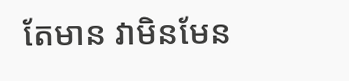តែមាន វាមិនមែន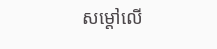សម្ដៅលើ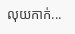លុយកាក់...